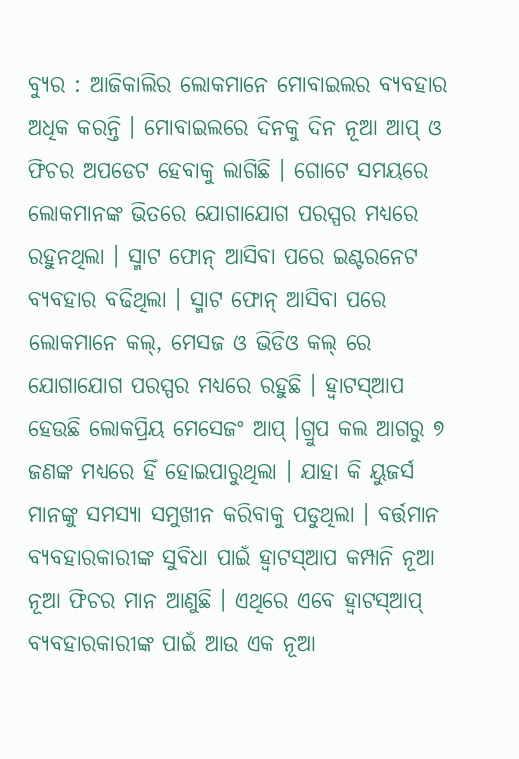ବ୍ୟୁର : ଆଜିକାଲିର ଲୋକମାନେ ମୋବାଇଲର ବ୍ୟବହାର ଅଧିକ କରନ୍ତି । ମୋବାଇଲରେ ଦିନକୁ ଦିନ ନୂଆ ଆପ୍ ଓ ଫିଚର ଅପଡେଟ ହେବାକୁ ଲାଗିଛି । ଗୋଟେ ସମୟରେ ଲୋକମାନଙ୍କ ଭିତରେ ଯୋଗାଯୋଗ ପରସ୍ପର ମଧ୍ୟରେ ରହୁନଥିଲା । ସ୍ମାଟ ଫୋନ୍ ଆସିବା ପରେ ଇଣ୍ଟରନେଟ ବ୍ୟବହାର ବଢିଥିଲା । ସ୍ମାଟ ଫୋନ୍ ଆସିବା ପରେ ଲୋକମାନେ କଲ୍, ମେସଜ ଓ ଭିଡିଓ କଲ୍ ରେ ଯୋଗାଯୋଗ ପରସ୍ପର ମଧ୍ୟରେ ରହୁଛି । ହ୍ୱାଟସ୍ଆପ ହେଉଛି ଲୋକପ୍ରିୟ ମେସେଜଂ ଆପ୍ ।ଗ୍ରୁପ କଲ ଆଗରୁ ୭ ଜଣଙ୍କ ମଧ୍ୟରେ ହିଁ ହୋଇପାରୁଥିଲା । ଯାହା କି ୟୁଜର୍ସ ମାନଙ୍କୁ ସମସ୍ୟା ସମୁଖୀନ କରିବାକୁ ପଡୁଥିଲା । ବର୍ତ୍ତମାନ ବ୍ୟବହାରକାରୀଙ୍କ ସୁବିଧା ପାଇଁ ହ୍ୱାଟସ୍ଆପ କମ୍ପାନି ନୂଆ ନୂଆ ଫିଚର ମାନ ଆଣୁଛି । ଏଥିରେ ଏବେ ହ୍ୱାଟସ୍ଆପ୍ ବ୍ୟବହାରକାରୀଙ୍କ ପାଇଁ ଆଉ ଏକ ନୂଆ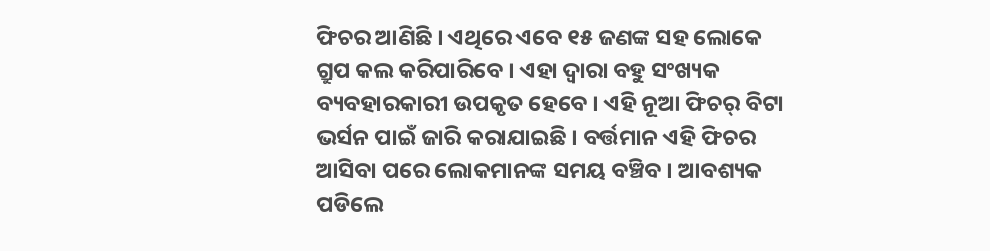ଫିଚର ଆଣିଛି । ଏଥିରେ ଏବେ ୧୫ ଜଣଙ୍କ ସହ ଲୋକେ ଗ୍ରୁପ କଲ କରିପାରିବେ । ଏହା ଦ୍ୱାରା ବହୁ ସଂଖ୍ୟକ ବ୍ୟବହାରକାରୀ ଉପକୃତ ହେବେ । ଏହି ନୂଆ ଫିଚର୍ ବିଟା ଭର୍ସନ ପାଇଁ ଜାରି କରାଯାଇଛି । ବର୍ତ୍ତମାନ ଏହି ଫିଚର ଆସିବା ପରେ ଲୋକମାନଙ୍କ ସମୟ ବଞ୍ଚିବ । ଆବଶ୍ୟକ ପଡିଲେ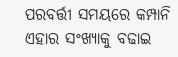ପରବର୍ତ୍ତୀ ସମୟରେ କମ୍ପାନି ଏହାର ସଂଖ୍ୟାକୁ ବଢାଇ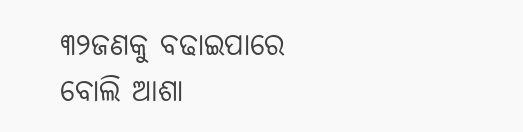୩୨ଜଣକୁ ବଢାଇପାରେ ବୋଲି ଆଶା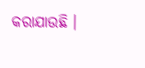କରାଯାଉଛି ।